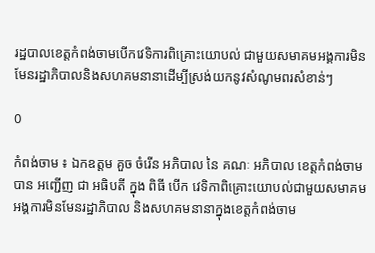រដ្ឋបាលខេត្តកំពង់ចាមបេីកវេទិការពិគ្រោះយោបល់ ជាមួយសមាគមអង្គការមិនមែនរដ្ឋាភិបាលនិងសហគមនានាដេីម្បីស្រង់យកនូវសំណូមពរសំខាន់ៗ

0

កំពង់ចាម ៖ ឯកឧត្ដម គួច ចំរើន អភិបាល នៃ គណៈ អភិបាល ខេត្តកំពង់ចាម បាន អញ្ជេីញ ជា អធិបតី ក្នុង ពិធី បើក វេទិកាពិគ្រោះយោបល់ជាមួយសមាគម អង្គការមិនមែនរដ្ឋាភិបាល និងសហគមនានាក្នុងខេត្តកំពង់ចាម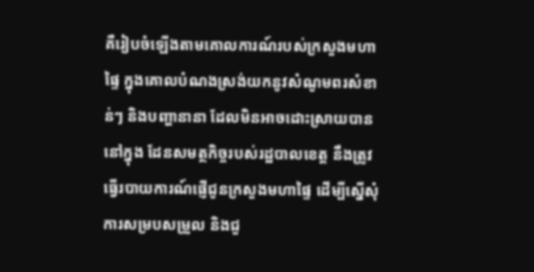គឺរៀបចំឡើងតាមគោលការណ៍របស់ក្រសួងមហាផ្ទៃ ក្នុងគោលបំណងស្រង់យកនូវសំណូមពរសំខាន់ៗ និងបញ្ហានានា ដែលមិនអាចដោះស្រាយបាន នៅក្នុង ដែនសមត្ថកិច្ចរបស់រដ្ឋបាលខេត្ត នឹងត្រូវធ្វើរបាយការណ៍ផ្ញើជូនក្រសួងមហាផ្ទៃ ដើម្បីស្នើសុំការសម្របសម្រួល និងជួ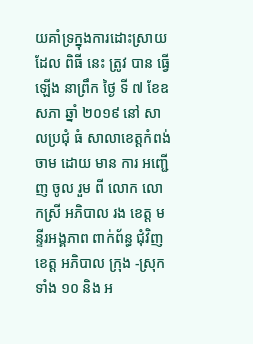យគាំទ្រក្នុងការដោះស្រាយ ដែល ពិធី នេះ ត្រូវ បាន ធ្វើឡើង នាព្រឹក ថ្ងៃ ទី ៧ ខែឧសភា ឆ្នាំ ២០១៩ នៅ សាលប្រជុំ ធំ សាលាខេត្តកំពង់ចាម ដោយ មាន ការ អញ្ជើញ ចូល រួម ពី លោក លោកស្រី អភិបាល រង ខេត្ត មន្ទីរអង្គភាព ពាក់ព័ន្ធ ជុំវិញ ខេត្ត អភិបាល ក្រុង -ស្រុក ទាំង ១០ និង អ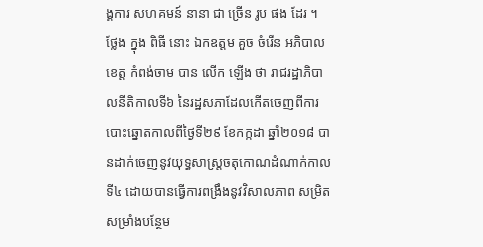ង្គការ សហគមន៍ នានា ជា ច្រើន រូប ផង ដែរ ។
ថ្លែង ក្នុង ពិធី នោះ ឯកឧត្ដម គួច ចំរើន អភិបាលខេត្ត កំពង់ចាម បាន លើក ឡើង ថា រាជរដ្ឋាភិបាលនីតិកាលទី៦ នៃរដ្ឋសភាដែលកើតចេញពីការបោះឆ្នោតកាលពីថ្ងៃទី២៩ ខែកក្កដា ឆ្នាំ២០១៨ បានដាក់ចេញនូវយុទ្ធសាស្ត្រចតុកោណដំណាក់កាលទី៤ ដោយបានធ្វើការពង្រឹងនូវវិសាលភាព សម្រិតសម្រាំងបន្ថែម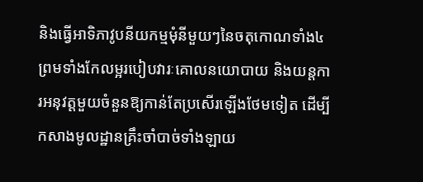និងធ្វើអាទិភាវូបនីយកម្មមុំនីមួយៗនៃចតុកោណទាំង៤ ព្រមទាំងកែលម្អរបៀបវារៈគោលនយោបាយ និងយន្តការអនុវត្តមួយចំនួនឱ្យកាន់តែប្រសើរឡើងថែមទៀត ដើម្បីកសាងមូលដ្ឋានគ្រឹះចាំបាច់ទាំងឡាយ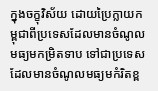ក្នុងចក្ខុវិស័យ ដោយប្រៃក្លាយកម្ពុជាពីប្រទេសដែលមានចំណូលមធ្យមកម្រិតទាប ទៅជាប្រទេសដែលមានចំណូលមធ្យមកំរិតខ្ព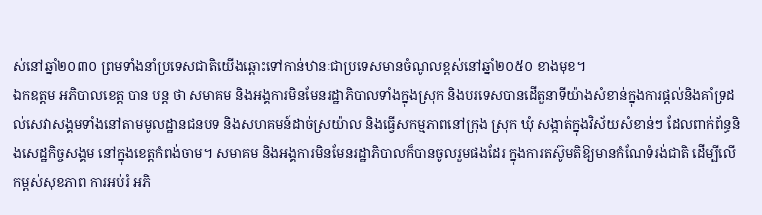ស់នៅឆ្នាំ២០៣០ ព្រមទាំងនាំប្រទេសជាតិយើងឆ្ពោះទៅកាន់ឋានៈជាប្រទេសមានចំណូលខ្ពស់នៅឆ្នាំ២០៥០ ខាងមុខ។
ឯកឧត្ដម អភិបាលខេត្ត បាន បន្ត ថា សមាគម និងអង្គការមិនមែនរដ្ឋាភិបាលទាំងក្នុងស្រុក និងបរទេសបានដើតួនាទីយ៉ាងសំខាន់ក្នុងការផ្តល់និងគាំទ្រដល់សេវាសង្គមទាំងនៅតាមមូលដ្ឋានជនបទ និងសហគមន៍ដាច់ស្រយ៉ាល និងធ្វើសកម្មភាពនៅក្រុង ស្រុក ឃុំ សង្កាត់ក្នុងវិស័យសំខាន់ៗ ដែលពាក់ព័ន្ធនិងសេដ្ឋកិច្ចសង្គម នៅក្នុងខេត្តកំពង់ចាម។ សមាគម និងអង្គការមិនមែនរដ្ឋាភិបាលក៏បានចូលរួមផងដែរ ក្នុងការតស៊ូមតិឱ្យមានកំណែទំរង់ជាតិ ដើម្បីលើកម្ពស់សុខភាព ការអប់រំ អភិ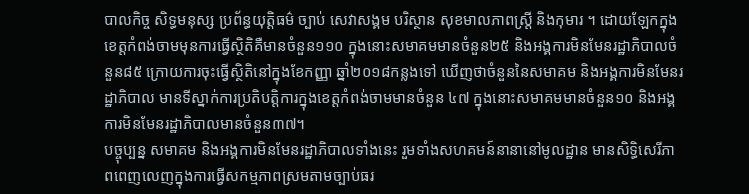បាលកិច្ច សិទ្ធមនុស្ស ប្រព័ន្ធយុត្តិធម៌ ច្បាប់ សេវាសង្គម បរិស្ថាន សុខមាលភាពស្រ្តី និងកុមារ ។ ដោយឡែកក្នុងខេត្តកំពង់ចាមមុនការធ្វើស្ថិតិគឺមានចំនួន១១០ ក្នុងនោះសមាគមមានចំនួន២៥ និងអង្គការមិនមែនរដ្ឋាភិបាលចំនួន៨៥ ក្រោយការចុះធ្វើស្ថិតិនៅក្នុងខែកញ្ញា ឆ្នាំ២០១៨កន្លងទៅ ឃើញថាចំនួននៃសមាគម និងអង្គការមិនមែនរដ្ឋាភិបាល មានទីស្នាក់ការប្រតិបត្តិការក្នុងខេត្តកំពង់ចាមមានចំនួន ៤៧ ក្នុងនោះសមាគមមានចំនួន១០ និងអង្គការមិនមែនរដ្ឋាភិបាលមានចំនួន៣៧។
បច្ចុប្បន្ន សមាគម និងអង្គការមិនមែនរដ្ឋាភិបាលទាំងនេះ រួមទាំងសហគមន៍នានានៅមូលដ្ឋាន មានសិទ្ធិសេរីភាពពេញលេញក្នុងការធ្វើសកម្មភាពស្រមតាមច្បាប់ធរ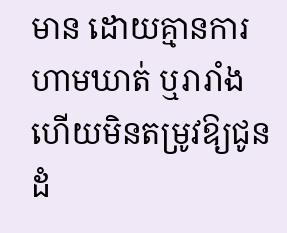មាន ដោយគ្មានការហាមឃាត់ ឬរារាំង ហើយមិនតម្រូវឱ្យជូនដំ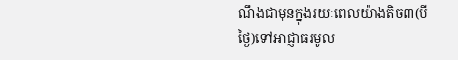ណឹងជាមុនក្នុងរយៈពេលយ៉ាងតិច៣(បីថ្ងៃ)ទៅអាជ្ញាធរមូល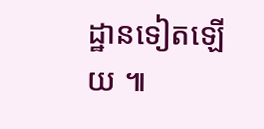ដ្ឋានទៀតឡើយ ៕